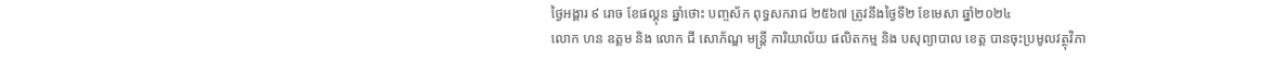ថ្ងៃអង្គារ ៩ រោច ខែផល្គុន ឆ្នាំថោះ បញ្ចស័ក ពុទ្ធសករាជ ២៥៦៧ ត្រូវនឹងថ្ងៃទី២ ខែមេសា ឆ្នាំ២០២៤
លោក ហន ឧត្ដម និង លោក ជី សោភ័ណ្ឌ មន្ត្រី ការិយាល័យ ផលិតកម្ម និង បសុព្យាបាល ខេត្ត បានចុះប្រមូលវត្ថុវិភា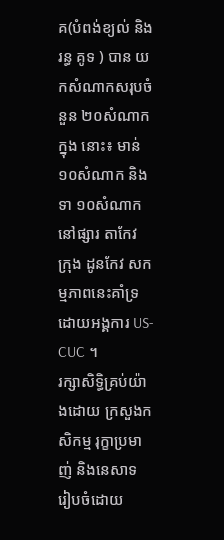គ(បំពង់ខ្យល់ និង រន្ធ គូទ ) បាន យកសំណាកសរុបចំនួន ២០សំណាក ក្នុង នោះ៖ មាន់ ១០សំណាក និង ទា ១០សំណាក នៅផ្សារ តាកែវ ក្រុង ដូនកែវ សកម្មភាពនេះគាំទ្រដោយអង្គការ US- CUC ។
រក្សាសិទិ្ធគ្រប់យ៉ាងដោយ ក្រសួងកសិកម្ម រុក្ខាប្រមាញ់ និងនេសាទ
រៀបចំដោយ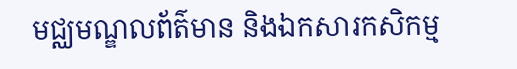មជ្ឈមណ្ឌលព័ត៌មាន និងឯកសារកសិកម្ម